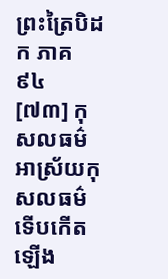ព្រះត្រៃបិដក ភាគ ៩៤
[៧៣] កុសលធម៌ អាស្រ័យកុសលធម៌ ទើបកើតឡើង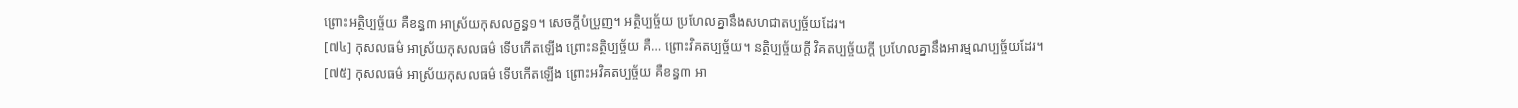ព្រោះអត្ថិប្បច្ច័យ គឺខន្ធ៣ អាស្រ័យកុសលក្ខន្ធ១។ សេចក្ដីបំប្រួញ។ អត្ថិប្បច្ច័យ ប្រហែលគ្នានឹងសហជាតប្បច្ច័យដែរ។
[៧៤] កុសលធម៌ អាស្រ័យកុសលធម៌ ទើបកើតឡើង ព្រោះនត្ថិប្បច្ច័យ គឺ… ព្រោះវិគតប្បច្ច័យ។ នត្ថិប្បច្ច័យក្ដី វិគតប្បច្ច័យក្ដី ប្រហែលគ្នានឹងអារម្មណប្បច្ច័យដែរ។
[៧៥] កុសលធម៌ អាស្រ័យកុសលធម៌ ទើបកើតឡើង ព្រោះអវិគតប្បច្ច័យ គឺខន្ធ៣ អា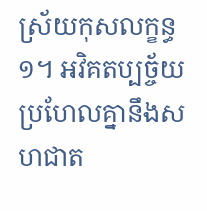ស្រ័យកុសលក្ខន្ធ១។ អវិគតប្បច្ច័យ ប្រហែលគ្នានឹងសហជាត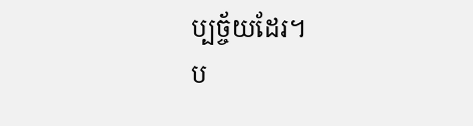ប្បច្ច័យដែរ។
ប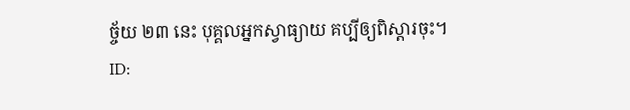ច្ច័យ ២៣ នេះ បុគ្គលអ្នកស្វាធ្យាយ គប្បីឲ្យពិស្ដារចុះ។
ID: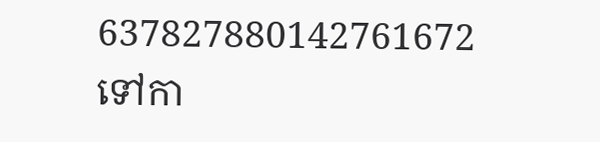637827880142761672
ទៅកា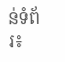ន់ទំព័រ៖